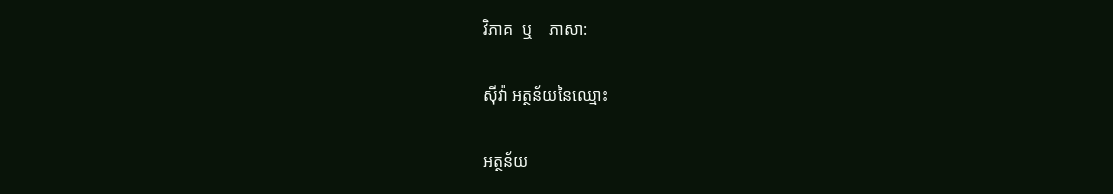វិភាគ  ឬ    ភាសា:

ស៊ីវ៉ា អត្ថន័យនៃឈ្មោះ

អត្ថន័យ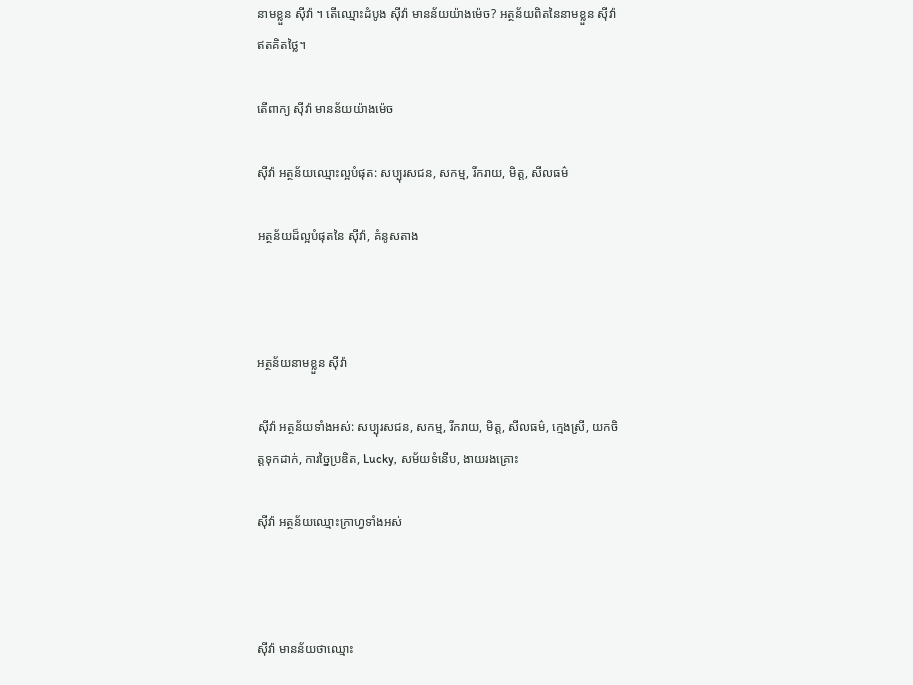នាមខ្លួន ស៊ីវ៉ា ។ តើឈ្មោះដំបូង ស៊ីវ៉ា មានន័យយ៉ាងម៉េច? អត្ថន័យពិតនៃនាមខ្លួន ស៊ីវ៉ា ឥតគិតថ្លៃ។

តើពាក្យ ស៊ីវ៉ា មានន័យយ៉ាងម៉េច

ស៊ីវ៉ា អត្ថន័យឈ្មោះល្អបំផុត: សប្បុរសជន, សកម្ម, រីករាយ, មិត្ត, សីលធម៌

អត្ថន័យដ៏ល្អបំផុតនៃ ស៊ីវ៉ា, គំនូសតាង



អត្ថន័យនាមខ្លួន ស៊ីវ៉ា

ស៊ីវ៉ា អត្ថន័យទាំងអស់: សប្បុរសជន, សកម្ម, រីករាយ, មិត្ត, សីលធម៌, ក្មេងស្រី, យកចិត្តទុកដាក់, ការច្នៃប្រឌិត, Lucky, សម័យទំនើប, ងាយរងគ្រោះ

ស៊ីវ៉ា អត្ថន័យឈ្មោះក្រាហ្វទាំងអស់



ស៊ីវ៉ា មានន័យថាឈ្មោះ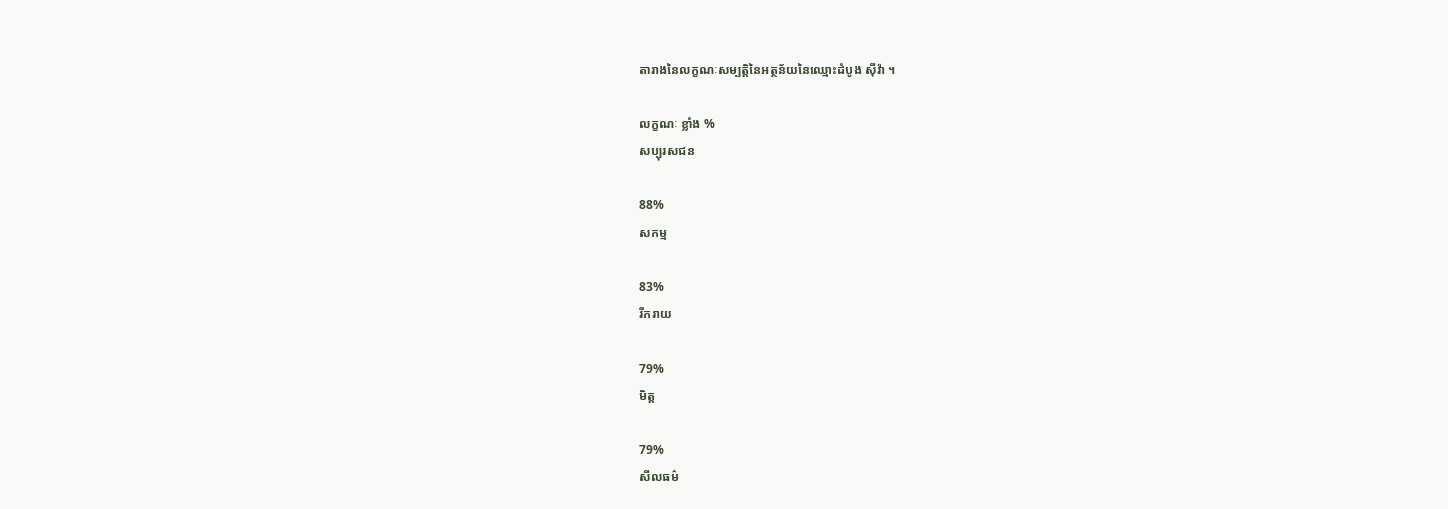តារាងនៃលក្ខណៈសម្បត្តិនៃអត្ថន័យនៃឈ្មោះដំបូង ស៊ីវ៉ា ។

លក្ខណៈ ខ្លាំង %
សប្បុរសជន

88%
សកម្ម

83%
រីករាយ

79%
មិត្ត

79%
សីលធម៌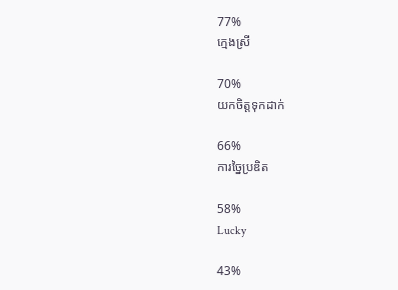77%
ក្មេងស្រី

70%
យកចិត្តទុកដាក់

66%
ការច្នៃប្រឌិត

58%
Lucky

43%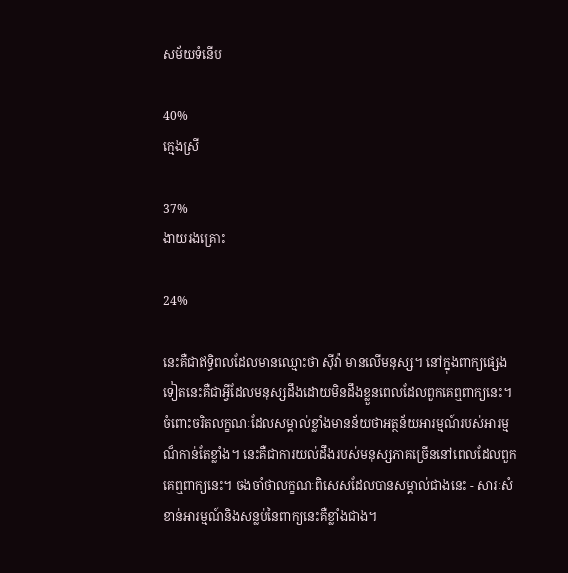សម័យទំនើប

40%
ក្មេងស្រី

37%
ងាយរងគ្រោះ

24%

នេះគឺជាឥទ្ធិពលដែលមានឈ្មោះថា ស៊ីវ៉ា មានលើមនុស្ស។ នៅក្នុងពាក្យផ្សេងទៀតនេះគឺជាអ្វីដែលមនុស្សដឹងដោយមិនដឹងខ្លួនពេលដែលពួកគេឮពាក្យនេះ។ ចំពោះចរិតលក្ខណៈដែលសម្គាល់ខ្លាំងមានន័យថាអត្ថន័យអារម្មណ៍របស់អារម្មណ៏កាន់តែខ្លាំង។ នេះគឺជាការយល់ដឹងរបស់មនុស្សភាគច្រើននៅពេលដែលពួកគេឮពាក្យនេះ។ ចងចាំថាលក្ខណៈពិសេសដែលបានសម្គាល់ជាងនេះ - សារៈសំខាន់អារម្មណ៍និងសន្លប់នៃពាក្យនេះគឺខ្លាំងជាង។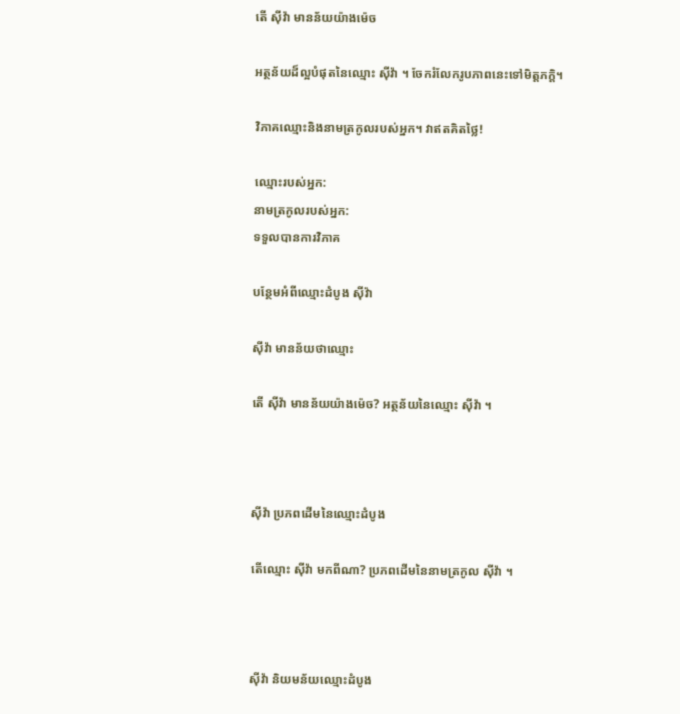តើ ស៊ីវ៉ា មានន័យយ៉ាងម៉េច

អត្ថន័យដ៏ល្អបំផុតនៃឈ្មោះ ស៊ីវ៉ា ។ ចែករំលែករូបភាពនេះទៅមិត្តភក្តិ។

វិភាគឈ្មោះនិងនាមត្រកូលរបស់អ្នក។ វាឥតគិតថ្លៃ!

ឈ្មោះរបស់អ្នក:
នាមត្រកូលរបស់អ្នក:
ទទួលបានការវិភាគ

បន្ថែមអំពីឈ្មោះដំបូង ស៊ីវ៉ា

ស៊ីវ៉ា មានន័យថាឈ្មោះ

តើ ស៊ីវ៉ា មានន័យយ៉ាងម៉េច? អត្ថន័យនៃឈ្មោះ ស៊ីវ៉ា ។



ស៊ីវ៉ា ប្រភពដើមនៃឈ្មោះដំបូង

តើឈ្មោះ ស៊ីវ៉ា មកពីណា? ប្រភពដើមនៃនាមត្រកូល ស៊ីវ៉ា ។



ស៊ីវ៉ា និយមន័យឈ្មោះដំបូង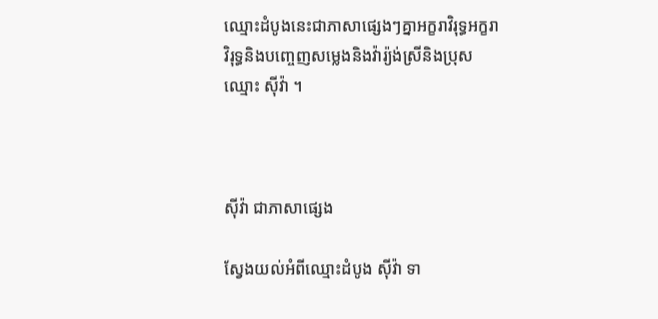ឈ្មោះដំបូងនេះជាភាសាផ្សេងៗគ្នាអក្ខរាវិរុទ្ធអក្ខរាវិរុទ្ធនិងបញ្ចេញសម្លេងនិងវ៉ារ្យ៉ង់ស្រីនិងប្រុសឈ្មោះ ស៊ីវ៉ា ។



ស៊ីវ៉ា ជាភាសាផ្សេង

ស្វែងយល់អំពីឈ្មោះដំបូង ស៊ីវ៉ា ទា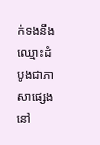ក់ទងនឹងឈ្មោះដំបូងជាភាសាផ្សេងនៅ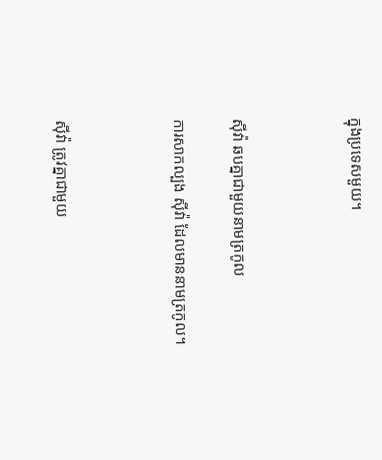ក្នុងប្រទេសមួយ។



ស៊ីវ៉ា ឆបគ្នាជាមួយនាមត្រកូល

ការសាកល្បង ស៊ីវ៉ា ដែលមាននាមត្រកូល។



ស៊ីវ៉ា ត្រូវគ្នាជាមួយ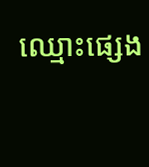ឈ្មោះផ្សេង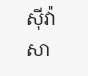ស៊ីវ៉ា សា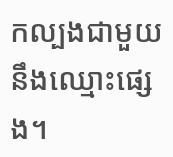កល្បងជាមួយនឹងឈ្មោះផ្សេង។